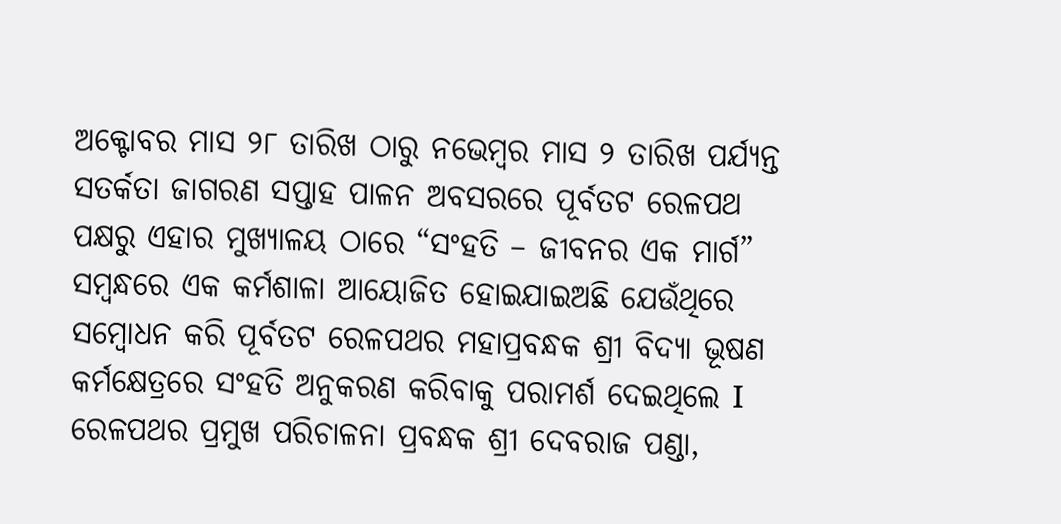ଅକ୍ଟୋବର ମାସ ୨୮ ତାରିଖ ଠାରୁ ନଭେମ୍ବର ମାସ ୨ ତାରିଖ ପର୍ଯ୍ୟନ୍ତ ସତର୍କତା ଜାଗରଣ ସପ୍ତାହ ପାଳନ ଅବସରରେ ପୂର୍ବତଟ ରେଳପଥ ପକ୍ଷରୁ ଏହାର ମୁଖ୍ୟାଳୟ ଠାରେ “ସଂହତି – ଜୀବନର ଏକ ମାର୍ଗ” ସମ୍ବନ୍ଧରେ ଏକ କର୍ମଶାଳା ଆୟୋଜିତ ହୋଇଯାଇଅଛି ଯେଉଁଥିରେ ସମ୍ବୋଧନ କରି ପୂର୍ବତଟ ରେଳପଥର ମହାପ୍ରବନ୍ଧକ ଶ୍ରୀ ବିଦ୍ୟା ଭୂଷଣ କର୍ମକ୍ଷେତ୍ରରେ ସଂହତି ଅନୁକରଣ କରିବାକୁ ପରାମର୍ଶ ଦେଇଥିଲେ I ରେଳପଥର ପ୍ରମୁଖ ପରିଚାଳନା ପ୍ରବନ୍ଧକ ଶ୍ରୀ ଦେବରାଜ ପଣ୍ଡା,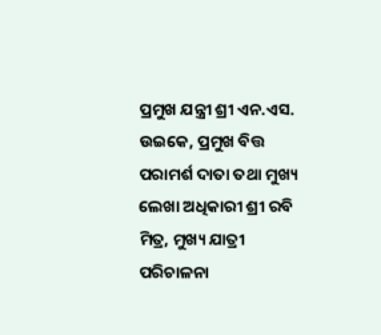ପ୍ରମୁଖ ଯନ୍ତ୍ରୀ ଶ୍ରୀ ଏନ.ଏସ. ଉଇକେ, ପ୍ରମୁଖ ବିତ୍ତ ପରାମର୍ଶ ଦାତା ତଥା ମୁଖ୍ୟ ଲେଖା ଅଧିକାରୀ ଶ୍ରୀ ରବି ମିତ୍ର, ମୁଖ୍ୟ ଯାତ୍ରୀ ପରିଚାଳନା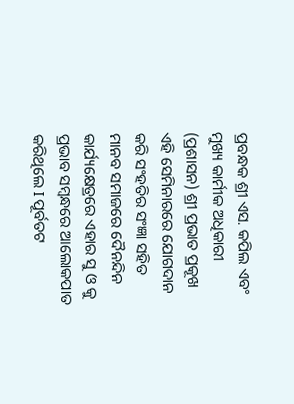ପ୍ରବନ୍ଧକ ଶ୍ରୀ ଏସ. କପିଲ ଏବଂ ମୁଖ୍ୟ କାର୍ମୀକ ଅଧିକାରୀ (ପ୍ରଶାସନ) ଶ୍ରୀ ପ୍ରଭାତ ପ୍ରକୂଖ ଏହି ସେମିନାରରେ ଯୋଗଦାନ କରି ସଂହତିର ସଂଜ୍ଞା ସହିତ ମାନବ ସମାଜରେ ଦୈନନ୍ଦିନ କାର୍ଯ୍ୟକ୍ଷେତ୍ରରେ ଏହାର ସୁ ଓ କୁ ପ୍ରଭାବ ସମ୍ବନ୍ଧରେ ଆଲୋକପାତ କରିଥିଲେ I ପୂର୍ବତଟ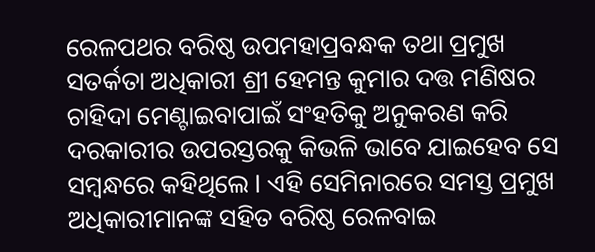ରେଳପଥର ବରିଷ୍ଠ ଉପମହାପ୍ରବନ୍ଧକ ତଥା ପ୍ରମୁଖ ସତର୍କତା ଅଧିକାରୀ ଶ୍ରୀ ହେମନ୍ତ କୁମାର ଦତ୍ତ ମଣିଷର ଚାହିଦା ମେଣ୍ଟାଇବାପାଇଁ ସଂହତିକୁ ଅନୁକରଣ କରି ଦରକାରୀର ଉପରସ୍ତରକୁ କିଭଳି ଭାବେ ଯାଇହେବ ସେ ସମ୍ବନ୍ଧରେ କହିଥିଲେ I ଏହି ସେମିନାରରେ ସମସ୍ତ ପ୍ରମୁଖ ଅଧିକାରୀମାନଙ୍କ ସହିତ ବରିଷ୍ଠ ରେଳବାଇ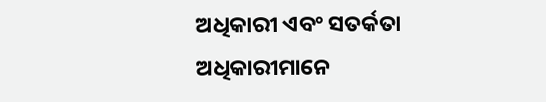ଅଧିକାରୀ ଏବଂ ସତର୍କତା ଅଧିକାରୀମାନେ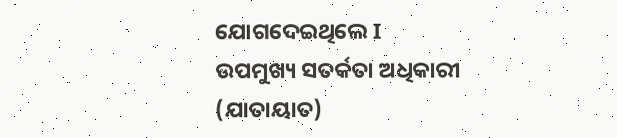ଯୋଗଦେଇଥିଲେ I ଉପମୁଖ୍ୟ ସତର୍କତା ଅଧିକାରୀ (ଯାତାୟାତ)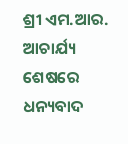ଶ୍ରୀ ଏମ.ଆର. ଆଚାର୍ଯ୍ୟ ଶେଷରେ ଧନ୍ୟବାଦ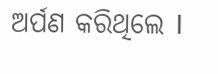ଅର୍ପଣ କରିଥିଲେ I